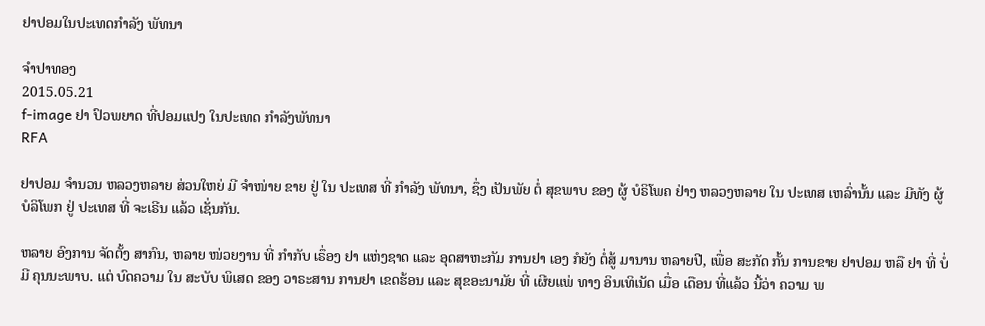ຢາປອມໃນປະເທດກຳລັງ ພັທນາ

ຈໍາປາທອງ
2015.05.21
f-image ຢາ ປົວພຍາດ ທີ່ປອມແປງ ໃນປະເທດ ກຳລັງພັທນາ
RFA

ຢາປອມ ຈຳນວນ ຫລວງຫລາຍ ສ່ວນໃຫຍ່ ມີ ຈໍາໜ່າຍ ຂາຍ ຢູ່ ໃນ ປະເທສ ທີ່ ກຳລັງ ພັທນາ, ຊຶ່ງ ເປັນພັຍ ຕໍ່ ສຸຂພາບ ຂອງ ຜູ້ ບໍຣິໂພຄ ຢ່າງ ຫລວງຫລາຍ ໃນ ປະເທສ ເຫລົ່ານັ້ນ ແລະ ມີທັງ ຜູ້ ບໍລິໂພກ ຢູ່ ປະເທສ ທີ່ ຈະເຣີນ ແລ້ວ ເຊັ່ນກັນ.

ຫລາຍ ອົງການ ຈັດຕັ້ງ ສາກົນ, ຫລາຍ ໜ່ວຍງານ ທີ່ ກຳກັບ ເຣຶ່ອງ ຢາ ແຫ່ງຊາດ ແລະ ອຸດສາຫະກັມ ການຢາ ເອງ ກໍຍັງ ຕໍ່ສູ້ ມານານ ຫລາຍປີ, ເພື່ອ ສະກັດ ກັ້ນ ການຂາຍ ຢາປອມ ຫລື ຢາ ທີ່ ບໍ່ມີ ຄຸນນະພາບ. ແຕ່ ບົດຄວາມ ໃນ ສະບັບ ພິເສດ ຂອງ ວາຣະສານ ການຢາ ເຂດຮ້ອນ ແລະ ສຸຂອະນາມັຍ ທີ່ ເຜີຍແພ່ ທາງ ອິນເທິເນັດ ເມື່ອ ເດືອນ ທີ່ແລ້ວ ນີ້ວ່າ ຄວາມ ພ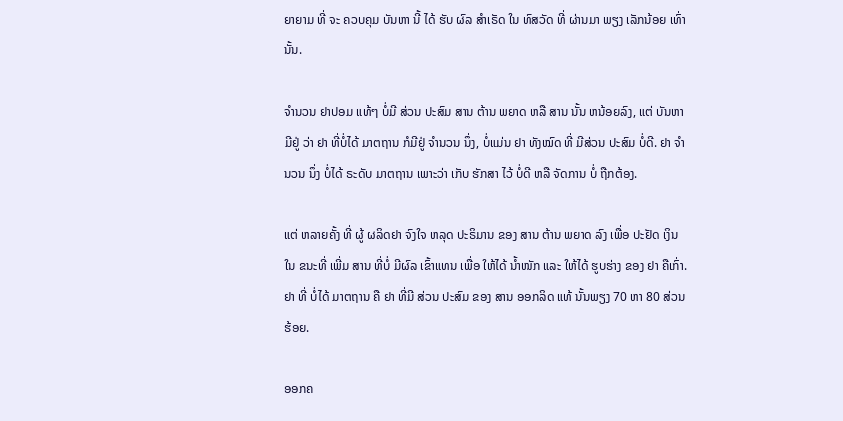ຍາຍາມ ທີ່ ຈະ ຄວບຄຸມ ບັນຫາ ນີ້ ໄດ້ ຮັບ ຜົລ ສຳເຣັດ ໃນ ທົສວັດ ທີ່ ຜ່ານມາ ພຽງ ເລັກນ້ອຍ ເທົ່ານັ້ນ.

ຈຳນວນ ຢາປອມ ແທ້ໆ ບໍ່ມີ ສ່ວນ ປະສົມ ສານ ຕ້ານ ພຍາດ ຫລື ສານ ນັ້ນ ຫນ້ອຍລົງ, ແຕ່ ບັນຫາ ມີຢູ່ ວ່າ ຢາ ທີ່ບໍ່ໄດ້ ມາຕຖານ ກໍມີຢູ່ ຈຳນວນ ນຶ່ງ, ບໍ່ແມ່ນ ຢາ ທັງໝົດ ທີ່ ມີສ່ວນ ປະສົມ ບໍ່ດີ. ຢາ ຈຳນວນ ນຶ່ງ ບໍ່ໄດ້ ຣະດັບ ມາຕຖານ ເພາະວ່າ ເກັບ ຮັກສາ ໄວ້ ບໍ່ດີ ຫລື ຈັດການ ບໍ່ ຖືກຕ້ອງ.

ແຕ່ ຫລາຍຄັ້ງ ທີ່ ຜູ້ ຜລິດຢາ ຈົງໃຈ ຫລຸດ ປະຣິມານ ຂອງ ສານ ຕ້ານ ພຍາດ ລົງ ເພື່ອ ປະຢັດ ເງິນ ໃນ ຂນະທີ່ ເພີ່ມ ສານ ທີ່ບໍ່ ມີຜົລ ເຂົ້າແທນ ເພື່ອ ໃຫ້ໄດ້ ນ້ຳໜັກ ແລະ ໃຫ້ໄດ້ ຮູບຮ່າງ ຂອງ ຢາ ຄືເກົ່າ. ຢາ ທີ່ ບໍ່ໄດ້ ມາຕຖານ ຄື ຢາ ທີ່ມີ ສ່ວນ ປະສົມ ຂອງ ສານ ອອກລິດ ແທ້ ນັ້ນພຽງ 70 ຫາ 80 ສ່ວນຮ້ອຍ.

ອອກຄ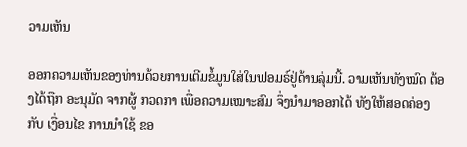ວາມເຫັນ

ອອກຄວາມເຫັນຂອງທ່ານດ້ວຍການເຕີມຂໍ້ມູນໃສ່ໃນຟອມຣ໌ຢູ່ດ້ານລຸ່ມນີ້. ວາມເຫັນທັງໝົດ ຕ້ອງໄດ້ຖືກ ອະນຸມັດ ຈາກຜູ້ ກວດກາ ເພື່ອຄວາມເໝາະສົມ ຈຶ່ງນໍາມາອອກໄດ້ ທັງໃຫ້ສອດຄ່ອງ ກັບ ເງື່ອນໄຂ ການນຳໃຊ້ ຂອ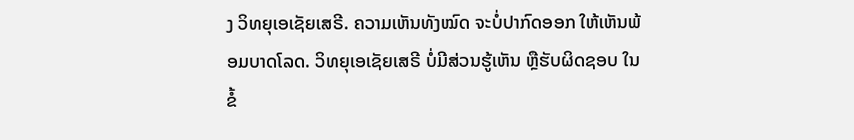ງ ວິທຍຸເອເຊັຍເສຣີ. ຄວາມເຫັນທັງໝົດ ຈະບໍ່ປາກົດອອກ ໃຫ້ເຫັນພ້ອມບາດໂລດ. ວິທຍຸເອເຊັຍເສຣີ ບໍ່ມີສ່ວນຮູ້ເຫັນ ຫຼືຮັບຜິດຊອບ ໃນຂໍ້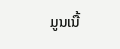ມູນເນື້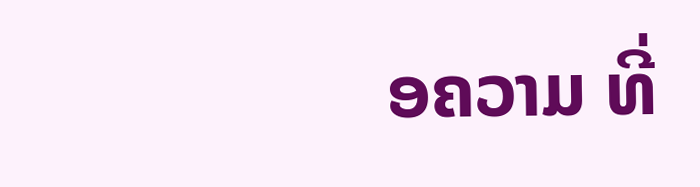ອຄວາມ ທີ່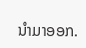ນໍາມາອອກ.